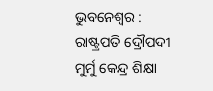ଭୁବନେଶ୍ୱର : ରାଷ୍ଟ୍ରପତି ଦ୍ରୌପଦୀ ମୁର୍ମୁ କେନ୍ଦ୍ର ଶିକ୍ଷା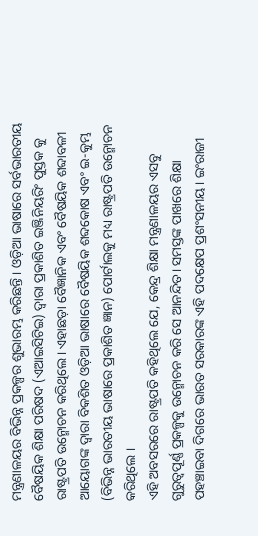ମନ୍ତ୍ରଣାଳୟର ବିଭିନ୍ନ ପ୍ରକଳ୍ପର ଶୁଭାରମ୍ଭ କରିଛନ୍ତି । ଓଡ଼ିଆ ଭାଷାରେ ସର୍ବଭାରତୀୟ ବୈଷୟିକ ଶିକ୍ଷା ପରିଷଦ (ଏଆଇସିଟିଇ) ଦ୍ବାରା ପ୍ରକାଶିତ ଇଞ୍ଜିନିୟରିଂ ପୁସ୍ତକ କୁ ରାଷ୍ଟ୍ରପତି ଉନ୍ମୋଚନ କରିଥିଲେ। ଏହାଛଡ଼ା ବୈଜ୍ଞାନିକ ଏବଂ ବୈଷୟିକ ଶବ୍ଦାବଳୀ ଆୟୋଗଙ୍କ ଦ୍ୱାରା ବିକଶିତ ଓଡ଼ିଆ ଭାଷାରେ ବୈଷୟିକ ଶବ୍ଦକୋଷ ଏବଂ ଇ-କୁମ୍ଭ (ବିଭିନ୍ନ ଭାରତୀୟ ଭାଷାରେ ପ୍ରକାଶିତ ଜ୍ଞାନ) ପୋର୍ଟାଲକୁ ମଧ୍ୟ ରାଷ୍ଟ୍ରପତି ଉନ୍ମୋଚନ କରିଥିଲେ ।
ଏହି ଅବସରରେ ରାଷ୍ଟ୍ରପତି କହିଥିଲେ ଯେ, କେନ୍ଦ୍ର ଶିକ୍ଷା ମନ୍ତ୍ରଣାଳୟର ଏସବୁ ଗୁରୁତ୍ବପୂର୍ଣ୍ଣ ପ୍ରକଳ୍ପକୁ ଉନ୍ମୋଚନ କରି ସେ ଆନନ୍ଦିତ। ସମସ୍ତଙ୍କ ପାଖରେ ଶିକ୍ଷା ପହଞ୍ଚାଇବା ଦିଗରେ ଭାରତ ସରକାରଙ୍କ ଏହି ପଦକ୍ଷେପ ପ୍ରଶଂସନୀୟ। ଇଂରାଜୀ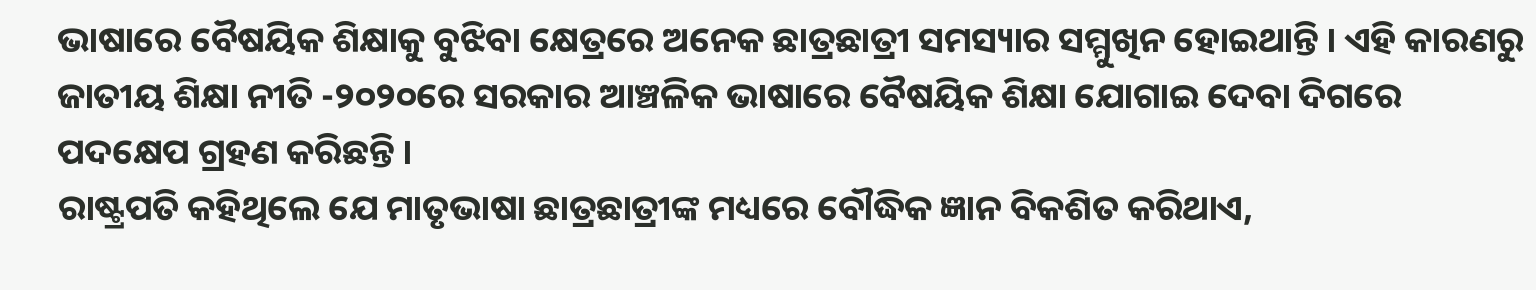ଭାଷାରେ ବୈଷୟିକ ଶିକ୍ଷାକୁ ବୁଝିବା କ୍ଷେତ୍ରରେ ଅନେକ ଛାତ୍ରଛାତ୍ରୀ ସମସ୍ୟାର ସମ୍ମୁଖିନ ହୋଇଥାନ୍ତି । ଏହି କାରଣରୁ ଜାତୀୟ ଶିକ୍ଷା ନୀତି -୨୦୨୦ରେ ସରକାର ଆଞ୍ଚଳିକ ଭାଷାରେ ବୈଷୟିକ ଶିକ୍ଷା ଯୋଗାଇ ଦେବା ଦିଗରେ ପଦକ୍ଷେପ ଗ୍ରହଣ କରିଛନ୍ତି ।
ରାଷ୍ଟ୍ରପତି କହିଥିଲେ ଯେ ମାତୃଭାଷା ଛାତ୍ରଛାତ୍ରୀଙ୍କ ମଧ୍ୟରେ ବୌଦ୍ଧିକ ଜ୍ଞାନ ବିକଶିତ କରିଥାଏ,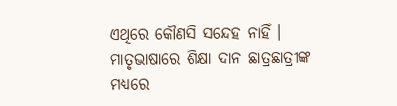ଏଥିରେ କୌଣସି ସନ୍ଦେହ ନାହିଁ । ମାତୃଭାଷାରେ ଶିକ୍ଷା ଦାନ ଛାତ୍ରଛାତ୍ରୀଙ୍କ ମଧ୍ୟରେ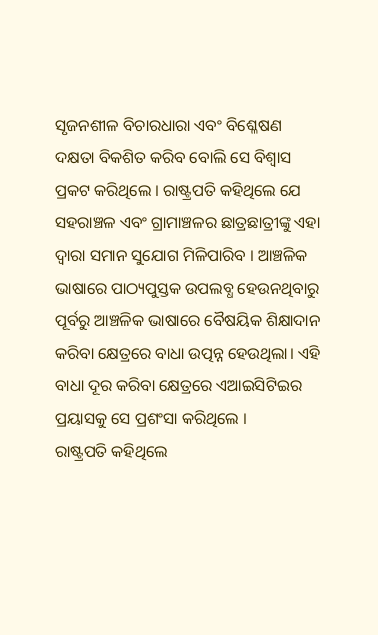ସୃଜନଶୀଳ ବିଚାରଧାରା ଏବଂ ବିଶ୍ଳେଷଣ ଦକ୍ଷତା ବିକଶିତ କରିବ ବୋଲି ସେ ବିଶ୍ବାସ ପ୍ରକଟ କରିଥିଲେ । ରାଷ୍ଟ୍ରପତି କହିଥିଲେ ଯେ ସହରାଞ୍ଚଳ ଏବଂ ଗ୍ରାମାଞ୍ଚଳର ଛାତ୍ରଛାତ୍ରୀଙ୍କୁ ଏହା ଦ୍ୱାରା ସମାନ ସୁଯୋଗ ମିଳିପାରିବ । ଆଞ୍ଚଳିକ ଭାଷାରେ ପାଠ୍ୟପୁସ୍ତକ ଉପଲବ୍ଧ ହେଉନଥିବାରୁ ପୂର୍ବରୁ ଆଞ୍ଚଳିକ ଭାଷାରେ ବୈଷୟିକ ଶିକ୍ଷାଦାନ କରିବା କ୍ଷେତ୍ରରେ ବାଧା ଉତ୍ପନ୍ନ ହେଉଥିଲା। ଏହି ବାଧା ଦୂର କରିବା କ୍ଷେତ୍ରରେ ଏଆଇସିଟିଇର ପ୍ରୟାସକୁ ସେ ପ୍ରଶଂସା କରିଥିଲେ ।
ରାଷ୍ଟ୍ରପତି କହିଥିଲେ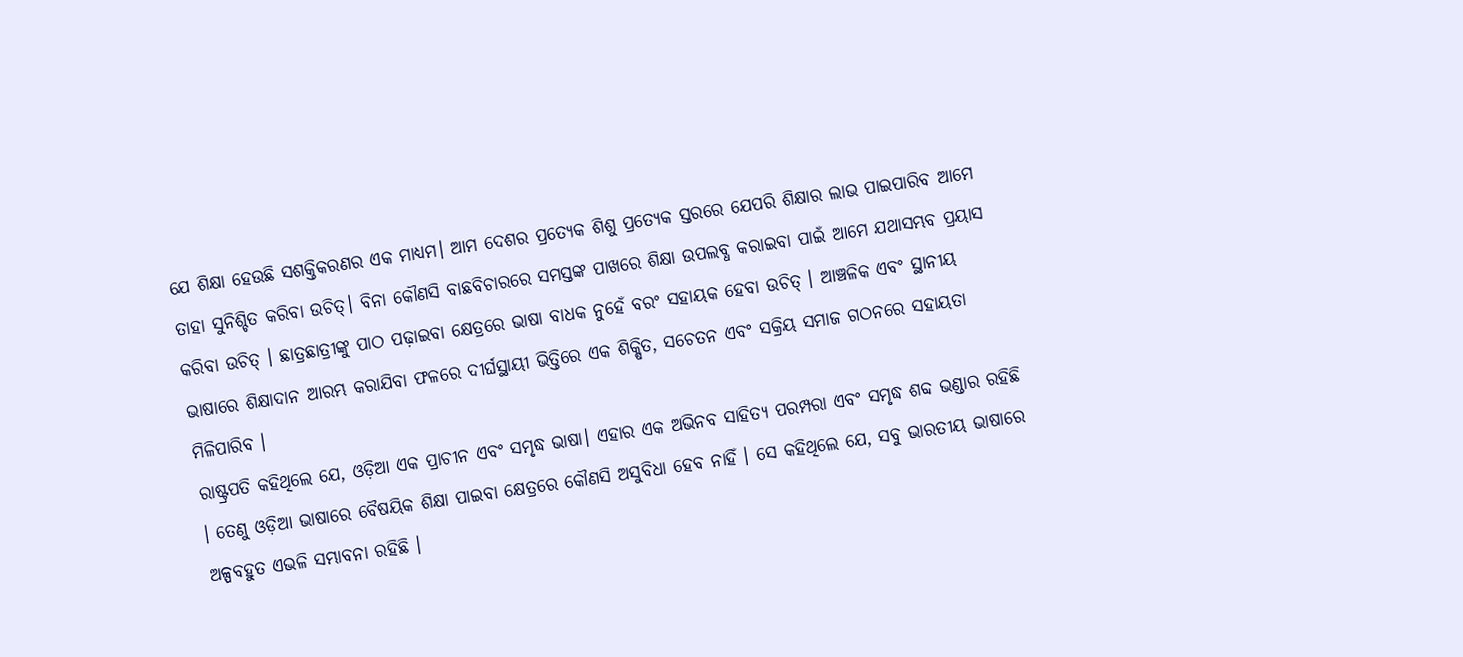ଯେ ଶିକ୍ଷା ହେଉଛି ସଶକ୍ତିକରଣର ଏକ ମାଧ୍ୟମ। ଆମ ଦେଶର ପ୍ରତ୍ୟେକ ଶିଶୁ ପ୍ରତ୍ୟେକ ସ୍ତରରେ ଯେପରି ଶିକ୍ଷାର ଲାଭ ପାଇପାରିବ ଆମେ ତାହା ସୁନିଶ୍ଚିତ କରିବା ଉଚିତ୍। ବିନା କୌଣସି ବାଛବିଚାରରେ ସମସ୍ତଙ୍କ ପାଖରେ ଶିକ୍ଷା ଉପଲବ୍ଧ କରାଇବା ପାଇଁ ଆମେ ଯଥାସମ୍ଭବ ପ୍ରୟାସ କରିବା ଉଚିତ୍ । ଛାତ୍ରଛାତ୍ରୀଙ୍କୁ ପାଠ ପଢ଼ାଇବା କ୍ଷେତ୍ରରେ ଭାଷା ବାଧକ ନୁହେଁ ବରଂ ସହାୟକ ହେବା ଉଚିତ୍ । ଆଞ୍ଚଳିକ ଏବଂ ସ୍ଥାନୀୟ ଭାଷାରେ ଶିକ୍ଷାଦାନ ଆରମ୍ଭ କରାଯିବା ଫଳରେ ଦୀର୍ଘସ୍ଥାୟୀ ଭିତ୍ତିରେ ଏକ ଶିକ୍ଷିତ, ସଚେତନ ଏବଂ ସକ୍ରିୟ ସମାଜ ଗଠନରେ ସହାୟତା ମିଳିପାରିବ ।
ରାଷ୍ଟ୍ରପତି କହିଥିଲେ ଯେ, ଓଡ଼ିଆ ଏକ ପ୍ରାଚୀନ ଏବଂ ସମୃଦ୍ଧ ଭାଷା। ଏହାର ଏକ ଅଭିନବ ସାହିତ୍ୟ ପରମ୍ପରା ଏବଂ ସମୃଦ୍ଧ ଶବ୍ଦ ଭଣ୍ଡାର ରହିଛି । ତେଣୁ ଓଡ଼ିଆ ଭାଷାରେ ବୈଷୟିକ ଶିକ୍ଷା ପାଇବା କ୍ଷେତ୍ରରେ କୌଣସି ଅସୁବିଧା ହେବ ନାହିଁ । ସେ କହିଥିଲେ ଯେ, ସବୁ ଭାରତୀୟ ଭାଷାରେ ଅଳ୍ପବହୁତ ଏଭଳି ସମ୍ଭାବନା ରହିଛି ।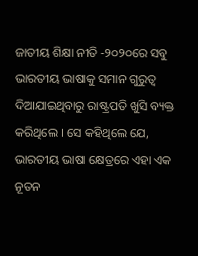ଜାତୀୟ ଶିକ୍ଷା ନୀତି -୨୦୨୦ରେ ସବୁ ଭାରତୀୟ ଭାଷାକୁ ସମାନ ଗୁରୁତ୍ବ ଦିଆଯାଇଥିବାରୁ ରାଷ୍ଟ୍ରପତି ଖୁସି ବ୍ୟକ୍ତ କରିଥିଲେ । ସେ କହିଥିଲେ ଯେ, ଭାରତୀୟ ଭାଷା କ୍ଷେତ୍ରରେ ଏହା ଏକ ନୂତନ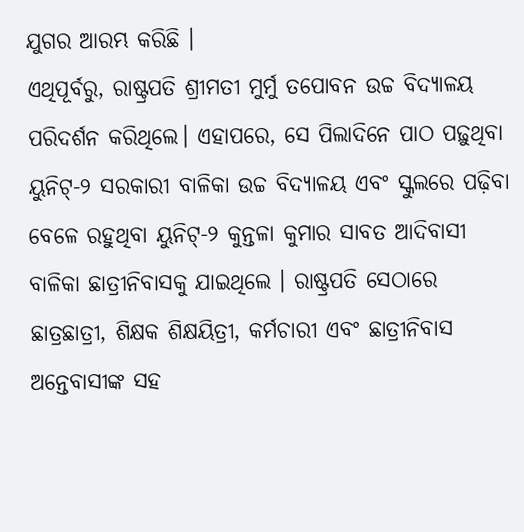ଯୁଗର ଆରମ୍ଭ କରିଛି ।
ଏଥିପୂର୍ବରୁ, ରାଷ୍ଟ୍ରପତି ଶ୍ରୀମତୀ ମୁର୍ମୁ ତପୋବନ ଉଚ୍ଚ ବିଦ୍ୟାଳୟ ପରିଦର୍ଶନ କରିଥିଲେ। ଏହାପରେ, ସେ ପିଲାଦିନେ ପାଠ ପଢ଼ୁଥିବା ୟୁନିଟ୍-୨ ସରକାରୀ ବାଳିକା ଉଚ୍ଚ ବିଦ୍ୟାଳୟ ଏବଂ ସ୍କୁଲରେ ପଢ଼ିବା ବେଳେ ରହୁଥିବା ୟୁନିଟ୍-୨ କୁନ୍ତଳା କୁମାର ସାବତ ଆଦିବାସୀ ବାଳିକା ଛାତ୍ରୀନିବାସକୁ ଯାଇଥିଲେ । ରାଷ୍ଟ୍ରପତି ସେଠାରେ ଛାତ୍ରଛାତ୍ରୀ, ଶିକ୍ଷକ ଶିକ୍ଷୟିତ୍ରୀ, କର୍ମଚାରୀ ଏବଂ ଛାତ୍ରୀନିବାସ ଅନ୍ତେବାସୀଙ୍କ ସହ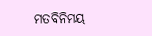ମତବିନିମୟ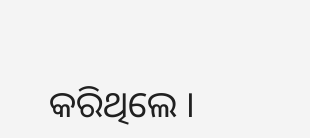କରିଥିଲେ ।